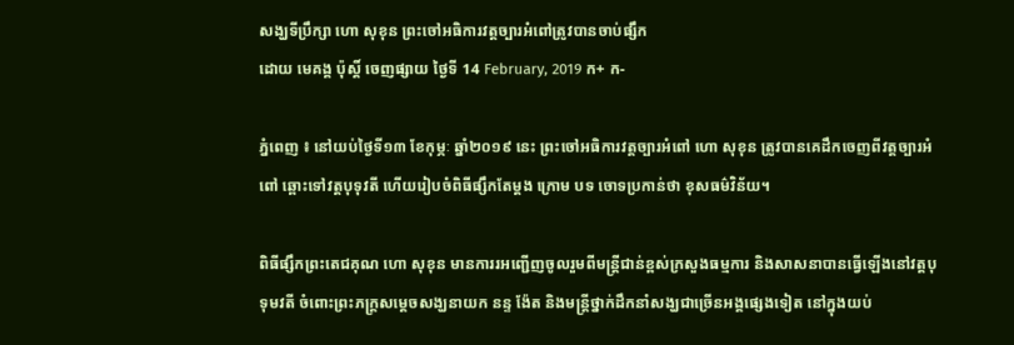សង្ឃទីប្រឹក្សា ហោ សុខុន ព្រះចៅអធិការវត្តច្បារអំពៅត្រូវបានចាប់ផ្សឹក
ដោយ មេគង្គ ប៉ុស្តិ៍ ចេញផ្សាយ ថ្ងៃទី 14 February, 2019 ក+ ក-

ភ្នំពេញ ៖ នៅយប់ថ្ងៃទី១៣ ខែកុម្ភៈ ឆ្នាំ២០១៩ នេះ ព្រះចៅអធិការវត្តច្បារអំពៅ ហោ សុខុន ត្រូវបានគេដឹកចេញពីវត្តច្បារអំពៅ ឆ្ពោះទៅវត្តបុទុវតី ហើយរៀបចំពិធីផ្សឹកតែម្តង ក្រោម បទ ចោទប្រកាន់ថា ខុសធម៌វិន័យ។

ពិធីផ្សឹកព្រះតេជគុណ ហោ សុខុន មានការរអញ្ជើញចូលរួមពីមន្ត្រីជាន់ខ្ពស់ក្រសួងធម្មការ និងសាសនាបានធ្វើឡើងនៅវត្តបុទុមវតី ចំពោះព្រះភក្ត្រសម្តេចសង្ឃនាយក នន្ទ ង៉ែត និងមន្ត្រីថ្នាក់ដឹកនាំសង្ឃជាច្រើនអង្គផ្សេងទៀត នៅក្នុងយប់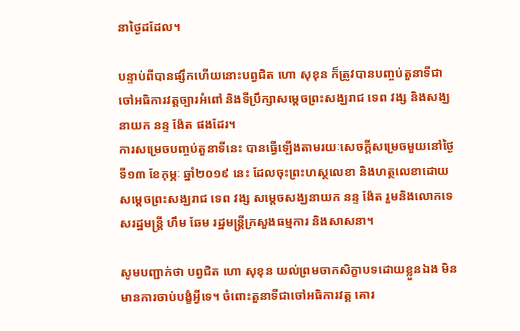នាថ្ងៃដដែល។

បន្ទាប់ពីបានផ្សឹកហើយនោះបព្វជិត ហោ សុខុន ក៏ត្រូវបានបញ្ចប់តួនាទីជាចៅអធិការវត្តច្បារអំពៅ និងទីប្រឹក្សាសម្តេចព្រះសង្ឃរាជ ទេព វង្ស និងសង្ឃនាយក នន្ទ ង៉ែត ផងដែរ។
ការសម្រេចបញ្ចប់តួនាទីនេះ បានធ្វើឡើងតាមរយៈសេចក្តីសម្រេចមួយនៅថ្ងៃទី១៣ ខែកុម្ភៈ ឆ្នាំ២០១៩ នេះ ដែលចុះព្រះហស្ថលេខា និងហត្ថលេខាដោយសម្តេចព្រះសង្ឃរាជ ទេព វង្ស សម្តេចសង្ឃនាយក នន្ទ ង៉ែត រួមនិងលោកទេសរដ្ឋមន្ត្រី ហឹម ឆែម រដ្ឋមន្ត្រីក្រសួងធម្មការ និងសាសនា។

សូមបញ្ជាក់ថា បព្វជិត ហោ សុខុន យល់ព្រមចាកសិក្ខាបទដោយខ្លួនឯង មិនមានការចាប់បង្ខំអ្វីទេ។ ចំពោះតួនាទីជាចៅអធិការវត្ត គោរ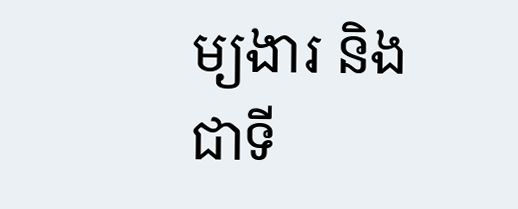ម្យងារ និងជាទី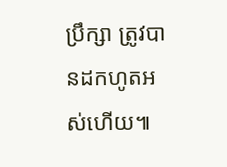ប្រឹក្សា ត្រូវបានដកហូតអស់ហើយ៕